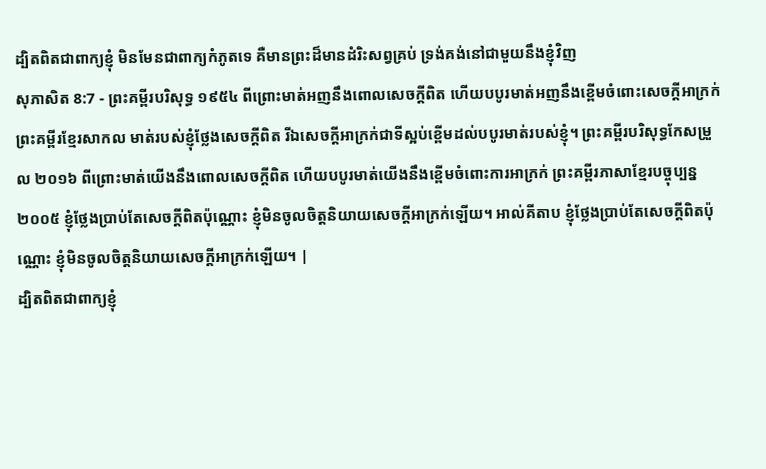ដ្បិតពិតជាពាក្យខ្ញុំ មិនមែនជាពាក្យកំភូតទេ គឺមានព្រះដ៏មានដំរិះសព្វគ្រប់ ទ្រង់គង់នៅជាមួយនឹងខ្ញុំវិញ
សុភាសិត 8:7 - ព្រះគម្ពីរបរិសុទ្ធ ១៩៥៤ ពីព្រោះមាត់អញនឹងពោលសេចក្ដីពិត ហើយបបូរមាត់អញនឹងខ្ពើមចំពោះសេចក្ដីអាក្រក់ ព្រះគម្ពីរខ្មែរសាកល មាត់របស់ខ្ញុំថ្លែងសេចក្ដីពិត រីឯសេចក្ដីអាក្រក់ជាទីស្អប់ខ្ពើមដល់បបូរមាត់របស់ខ្ញុំ។ ព្រះគម្ពីរបរិសុទ្ធកែសម្រួល ២០១៦ ពីព្រោះមាត់យើងនឹងពោលសេចក្ដីពិត ហើយបបូរមាត់យើងនឹងខ្ពើមចំពោះការអាក្រក់ ព្រះគម្ពីរភាសាខ្មែរបច្ចុប្បន្ន ២០០៥ ខ្ញុំថ្លែងប្រាប់តែសេចក្ដីពិតប៉ុណ្ណោះ ខ្ញុំមិនចូលចិត្តនិយាយសេចក្ដីអាក្រក់ឡើយ។ អាល់គីតាប ខ្ញុំថ្លែងប្រាប់តែសេចក្ដីពិតប៉ុណ្ណោះ ខ្ញុំមិនចូលចិត្តនិយាយសេចក្ដីអាក្រក់ឡើយ។ |
ដ្បិតពិតជាពាក្យខ្ញុំ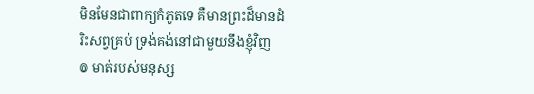មិនមែនជាពាក្យកំភូតទេ គឺមានព្រះដ៏មានដំរិះសព្វគ្រប់ ទ្រង់គង់នៅជាមួយនឹងខ្ញុំវិញ
៙ មាត់របស់មនុស្ស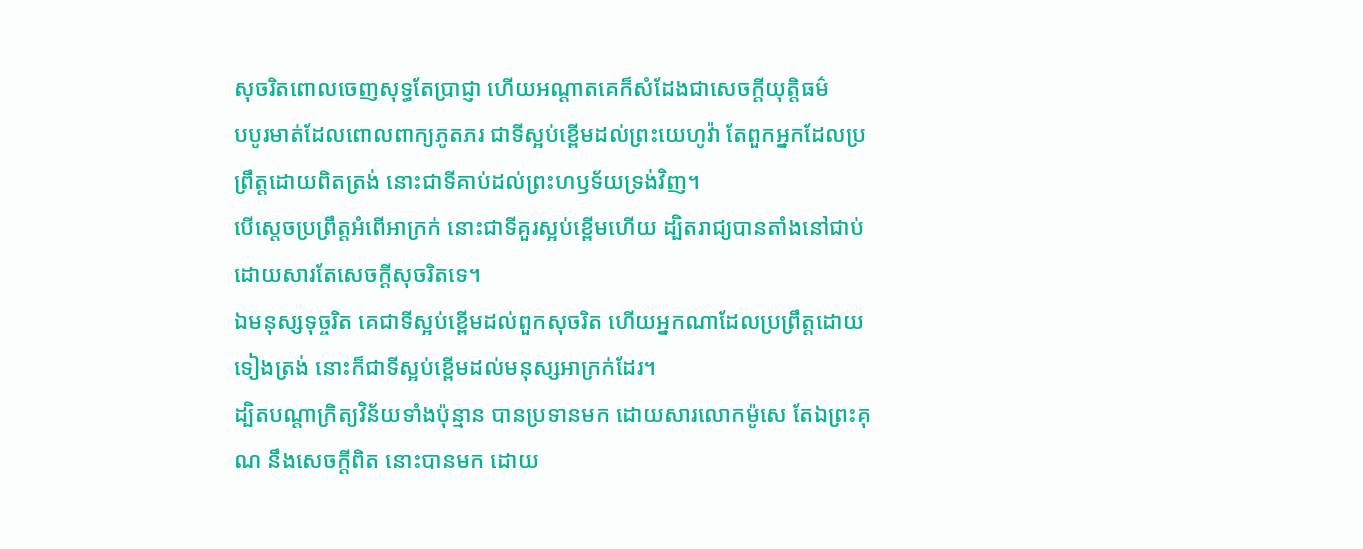សុចរិតពោលចេញសុទ្ធតែប្រាជ្ញា ហើយអណ្តាតគេក៏សំដែងជាសេចក្ដីយុត្តិធម៌
បបូរមាត់ដែលពោលពាក្យភូតភរ ជាទីស្អប់ខ្ពើមដល់ព្រះយេហូវ៉ា តែពួកអ្នកដែលប្រព្រឹត្តដោយពិតត្រង់ នោះជាទីគាប់ដល់ព្រះហឫទ័យទ្រង់វិញ។
បើស្តេចប្រព្រឹត្តអំពើអាក្រក់ នោះជាទីគួរស្អប់ខ្ពើមហើយ ដ្បិតរាជ្យបានតាំងនៅជាប់ ដោយសារតែសេចក្ដីសុចរិតទេ។
ឯមនុស្សទុច្ចរិត គេជាទីស្អប់ខ្ពើមដល់ពួកសុចរិត ហើយអ្នកណាដែលប្រព្រឹត្តដោយទៀងត្រង់ នោះក៏ជាទីស្អប់ខ្ពើមដល់មនុស្សអាក្រក់ដែរ។
ដ្បិតបណ្តាក្រិត្យវិន័យទាំងប៉ុន្មាន បានប្រទានមក ដោយសារលោកម៉ូសេ តែឯព្រះគុណ នឹងសេចក្ដីពិត នោះបានមក ដោយ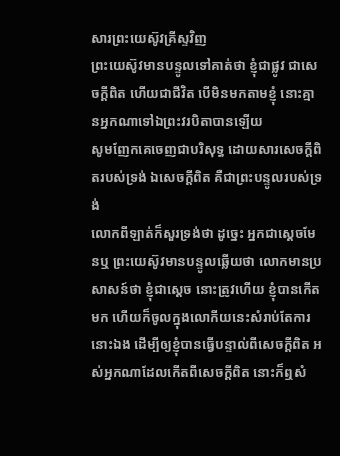សារព្រះយេស៊ូវគ្រីស្ទវិញ
ព្រះយេស៊ូវមានបន្ទូលទៅគាត់ថា ខ្ញុំជាផ្លូវ ជាសេចក្ដីពិត ហើយជាជីវិត បើមិនមកតាមខ្ញុំ នោះគ្មានអ្នកណាទៅឯព្រះវរបិតាបានឡើយ
សូមញែកគេចេញជាបរិសុទ្ធ ដោយសារសេចក្ដីពិតរបស់ទ្រង់ ឯសេចក្ដីពិត គឺជាព្រះបន្ទូលរបស់ទ្រង់
លោកពីឡាត់ក៏សួរទ្រង់ថា ដូច្នេះ អ្នកជាស្តេចមែនឬ ព្រះយេស៊ូវមានបន្ទូលឆ្លើយថា លោកមានប្រសាសន៍ថា ខ្ញុំជាស្តេច នោះត្រូវហើយ ខ្ញុំបានកើតមក ហើយក៏ចូលក្នុងលោកីយនេះសំរាប់តែការនោះឯង ដើម្បីឲ្យខ្ញុំបានធ្វើបន្ទាល់ពីសេចក្ដីពិត អស់អ្នកណាដែលកើតពីសេចក្ដីពិត នោះក៏ឮសំ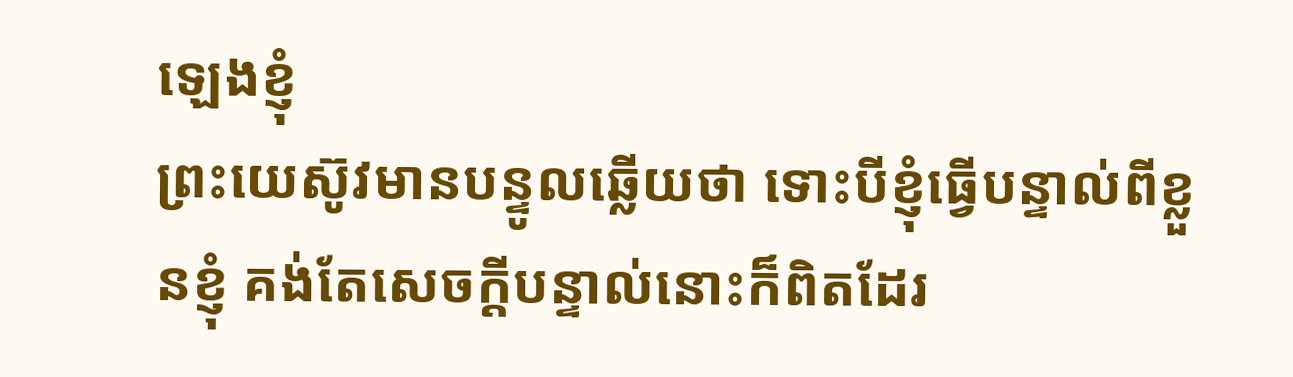ឡេងខ្ញុំ
ព្រះយេស៊ូវមានបន្ទូលឆ្លើយថា ទោះបីខ្ញុំធ្វើបន្ទាល់ពីខ្លួនខ្ញុំ គង់តែសេចក្ដីបន្ទាល់នោះក៏ពិតដែរ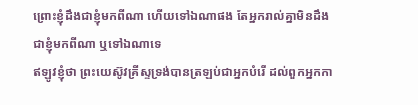ព្រោះខ្ញុំដឹងជាខ្ញុំមកពីណា ហើយទៅឯណាផង តែអ្នករាល់គ្នាមិនដឹងជាខ្ញុំមកពីណា ឬទៅឯណាទេ
ឥឡូវខ្ញុំថា ព្រះយេស៊ូវគ្រីស្ទទ្រង់បានត្រឡប់ជាអ្នកបំរើ ដល់ពួកអ្នកកា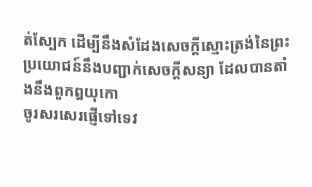ត់ស្បែក ដើម្បីនឹងសំដែងសេចក្ដីស្មោះត្រង់នៃព្រះ ប្រយោជន៍នឹងបញ្ជាក់សេចក្ដីសន្យា ដែលបានតាំងនឹងពួកឰយុកោ
ចូរសរសេរផ្ញើទៅទេវ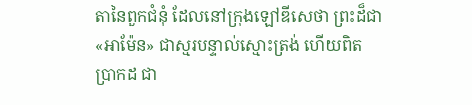តានៃពួកជំនុំ ដែលនៅក្រុងឡៅឌីសេថា ព្រះដ៏ជា «អាម៉ែន» ជាស្មរបន្ទាល់ស្មោះត្រង់ ហើយពិតប្រាកដ ជា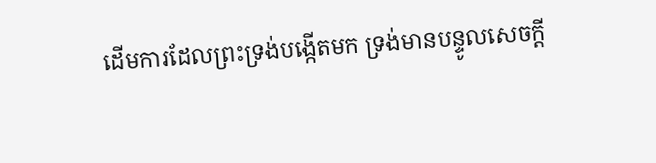ដើមការដែលព្រះទ្រង់បង្កើតមក ទ្រង់មានបន្ទូលសេចក្ដី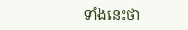ទាំងនេះថា